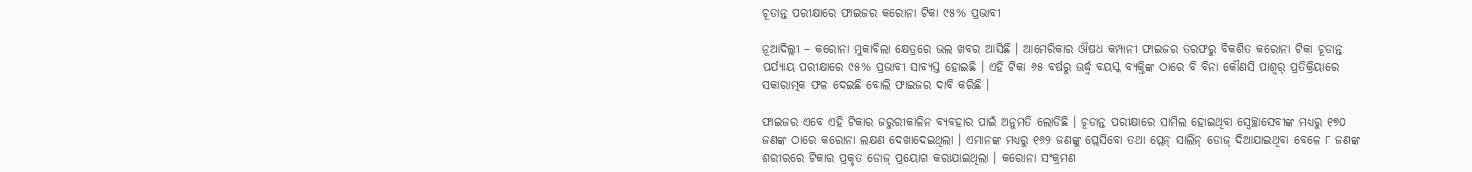ଚୂଡାନ୍ତ ପରୀକ୍ଷାରେ ଫାଇଜର କରୋନା ଟିକା ୯୫% ପ୍ରଭାବୀ

ନୂଆଦିଲ୍ଲୀ – କରୋନା ମୁକାବିଲା କ୍ଷେତ୍ରରେ ଭଲ ଖବର ଆସିଛି । ଆମେରିକାର ଔଷଧ କମ୍ପାନୀ ଫାଇଜର ତରଫରୁ ବିକଶିତ କରୋନା ଟିକା ଚୂଡାନ୍ତ ପର୍ଯ୍ୟାୟ ପରୀକ୍ଷାରେ ୯୫% ପ୍ରଭାବୀ ସାବ୍ୟସ୍ତ ହୋଇଛି । ଏହି ଟିକା ୬୫ ବର୍ଷରୁ ଊର୍ଦ୍ଧ୍ୱ ବୟସ୍କ ବ୍ୟକ୍ତିଙ୍କ ଠାରେ ବି ବିନା କୌଣସି ପାଶ୍ୱର୍ ପ୍ରତିକ୍ରିୟାରେ ସକାରାତ୍ମକ ଫଳ ଦେଇଛି ବୋଲି ଫାଇଜର ଦାବି କରିଛି ।

ଫାଇଜର ଏବେ ଏହି ଟିକାର ଜରୁରୀକାଳିନ ବ୍ୟବହାର ପାଇଁ ଅନୁମତି ଲୋଡିଛି । ଚୂଡାନ୍ତ ପରୀକ୍ଷାରେ ସାମିଲ ହୋଇଥିବା ସ୍ୱେଚ୍ଛାସେବୀଙ୍କ ମଧ୍ୟରୁ ୧୭୦ ଜଣଙ୍କ ଠାରେ କରୋନା ଲକ୍ଷଣ ଦେଖାଦେଇଥିଲା । ଏମାନଙ୍କ ମଧ୍ୟରୁ ୧୬୨ ଜଣଙ୍କୁ ପ୍ଲେସିବୋ ତଥା ପ୍ଲେନ୍ ସାଲିନ୍ ଡୋଜ୍ ଦିଆଯାଇଥିବା ବେଳେ ୮ ଜଣଙ୍କ ଶରୀରରେ ଟିକାର ପ୍ରକୃତ ଡୋଜ୍ ପ୍ରୟୋଗ କରାଯାଇଥିଲା । କରୋନା ସଂକ୍ରମଣ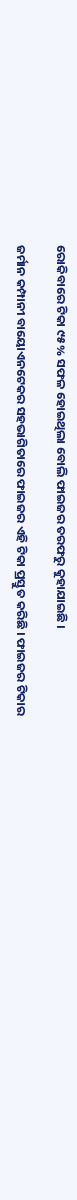ରୋକିବାରେ ଟିକା ୯୫% ସଫଳ ହୋଇଥିଲା ବୋଲି ଫାଇଜର ତରଫରୁ କୁହାଯାଇଛି ।

ଜର୍ମାନ କମ୍ପାନୀ ବାୟୋଏନଟେକର ସହଭାଗିତାରେ ଫାଇଜର ଏହି ଟିକା ପ୍ରସ୍ତୁତ କରିଛି । ଫାଇଜର ଟିକାର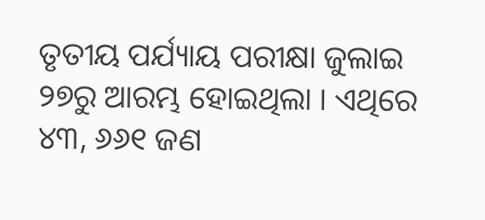ତୃତୀୟ ପର୍ଯ୍ୟାୟ ପରୀକ୍ଷା ଜୁଲାଇ ୨୭ରୁ ଆରମ୍ଭ ହୋଇଥିଲା । ଏଥିରେ ୪୩, ୬୬୧ ଜଣ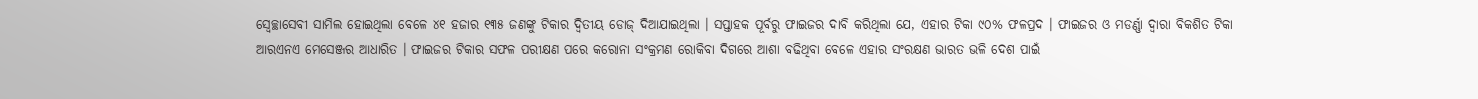ସ୍ୱେଚ୍ଛାସେବୀ ସାମିଲ ହୋଇଥିଲା ବେଳେ ୪୧ ହଜାର ୧୩୫ ଜଣଙ୍କୁ ଟିକାର ଦ୍ୱିତୀୟ ଡୋଜ୍ ଦିଆଯାଇଥିଲା । ସପ୍ତାହକ ପୂର୍ବରୁ ଫାଇଜର ଦାବି କରିଥିଲା ଯେ, ଏହାର ଟିକା ୯୦% ଫଳପ୍ରଦ । ଫାଇଜର ଓ ମଡର୍ଣ୍ଣା ଦ୍ୱାରା ବିକଶିତ ଟିକା ଆରଏନଏ ମେସେଞ୍ଜର ଆଧାରିତ । ଫାଇଜର ଟିକାର ସଫଳ ପରୀକ୍ଷଣ ପରେ କରୋନା ସଂକ୍ରମଣ ରୋକିବା ଦିଗରେ ଆଶା ବଢିଥିବା ବେଳେ ଏହାର ସଂରକ୍ଷଣ ଭାରତ ଭଳି ଦେଶ ପାଇଁ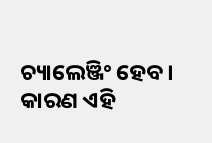ଚ୍ୟାଲେଞ୍ଜିଂ ହେବ । କାରଣ ଏହି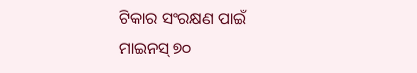ଟିକାର ସଂରକ୍ଷଣ ପାଇଁ ମାଇନସ୍ ୭୦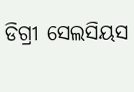ଡିଗ୍ରୀ ସେଲସିୟସ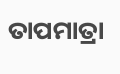ତାପମାତ୍ରା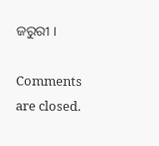ଜରୁରୀ ।

Comments are closed.